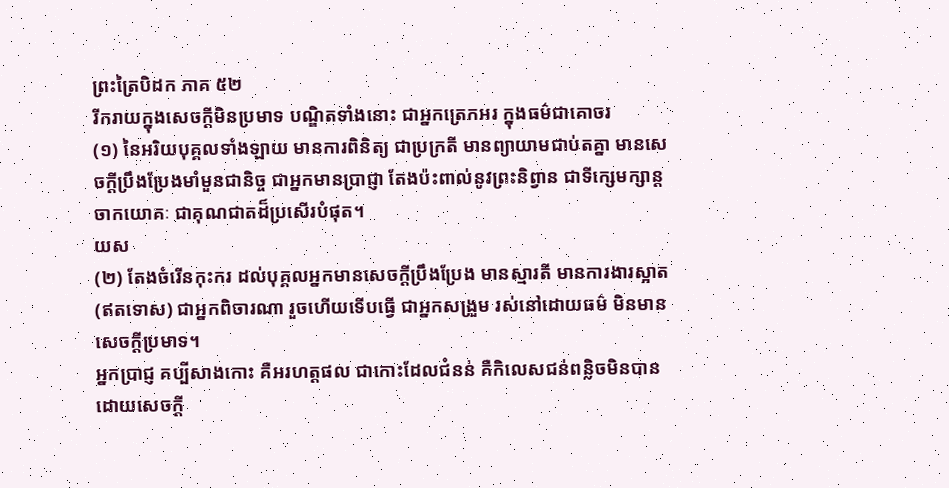ព្រះត្រៃបិដក ភាគ ៥២
រីករាយក្នុងសេចក្តីមិនប្រមាទ បណ្ឌិតទាំងនោះ ជាអ្នកត្រេកអរ ក្នុងធម៌ជាគោចរ
(១) នៃអរិយបុគ្គលទាំងឡាយ មានការពិនិត្យ ជាប្រក្រតី មានព្យាយាមជាប់តគ្នា មានសេចក្តីប្រឹងប្រែងមាំមួនជានិច្ច ជាអ្នកមានប្រាជ្ញា តែងប៉ះពាល់នូវព្រះនិព្វាន ជាទីក្សេមក្សាន្តចាកយោគៈ ជាគុណជាតដ៏ប្រសើរបំផុត។
យស
(២) តែងចំរើនកុះករ ដល់បុគ្គលអ្នកមានសេចក្តីប្រឹងប្រែង មានស្មារតី មានការងារស្អាត (ឥតទោស) ជាអ្នកពិចារណា រួចហើយទើបធ្វើ ជាអ្នកសង្រួម រស់នៅដោយធម៌ មិនមានសេចក្តីប្រមាទ។
អ្នកប្រាជ្ញ គប្បីសាងកោះ គឺអរហត្តផល ជាកោះដែលជំនន់ គឺកិលេសជន់ពន្លិចមិនបាន ដោយសេចក្តី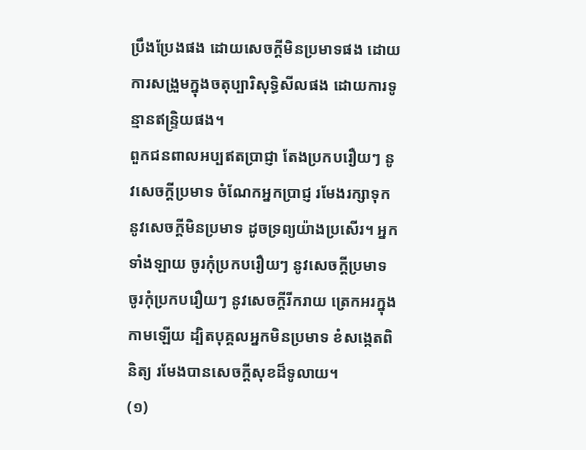ប្រឹងប្រែងផង ដោយសេចក្តីមិនប្រមាទផង ដោយការសង្រួមក្នុងចតុប្បារិសុទ្ធិសីលផង ដោយការទូន្មានឥន្ទ្រិយផង។
ពួកជនពាលអប្បឥតប្រាជ្ញា តែងប្រកបរឿយៗ នូវសេចក្តីប្រមាទ ចំណែកអ្នកប្រាជ្ញ រមែងរក្សាទុកនូវសេចក្តីមិនប្រមាទ ដូចទ្រព្យយ៉ាងប្រសើរ។ អ្នកទាំងឡាយ ចូរកុំប្រកបរឿយៗ នូវសេចក្តីប្រមាទ ចូរកុំប្រកបរឿយៗ នូវសេចក្តីរីករាយ ត្រេកអរក្នុងកាមឡើយ ដ្បិតបុគ្គលអ្នកមិនប្រមាទ ខំសង្កេតពិនិត្យ រមែងបានសេចក្តីសុខដ៏ទូលាយ។
(១)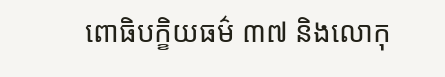ពោធិបក្ខិយធម៌ ៣៧ និងលោកុ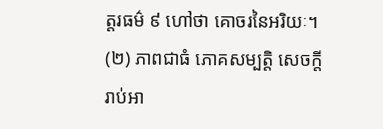ត្តរធម៌ ៩ ហៅថា គោចរនៃអរិយៈ។ (២) ភាពជាធំ ភោគសម្បត្តិ សេចក្តីរាប់អា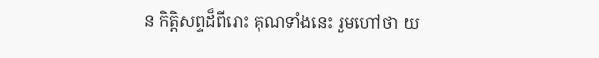ន កិត្តិសព្ទដ៏ពីរោះ គុណទាំងនេះ រួមហៅថា យ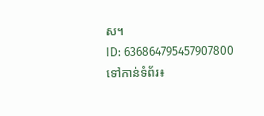ស។
ID: 636864795457907800
ទៅកាន់ទំព័រ៖